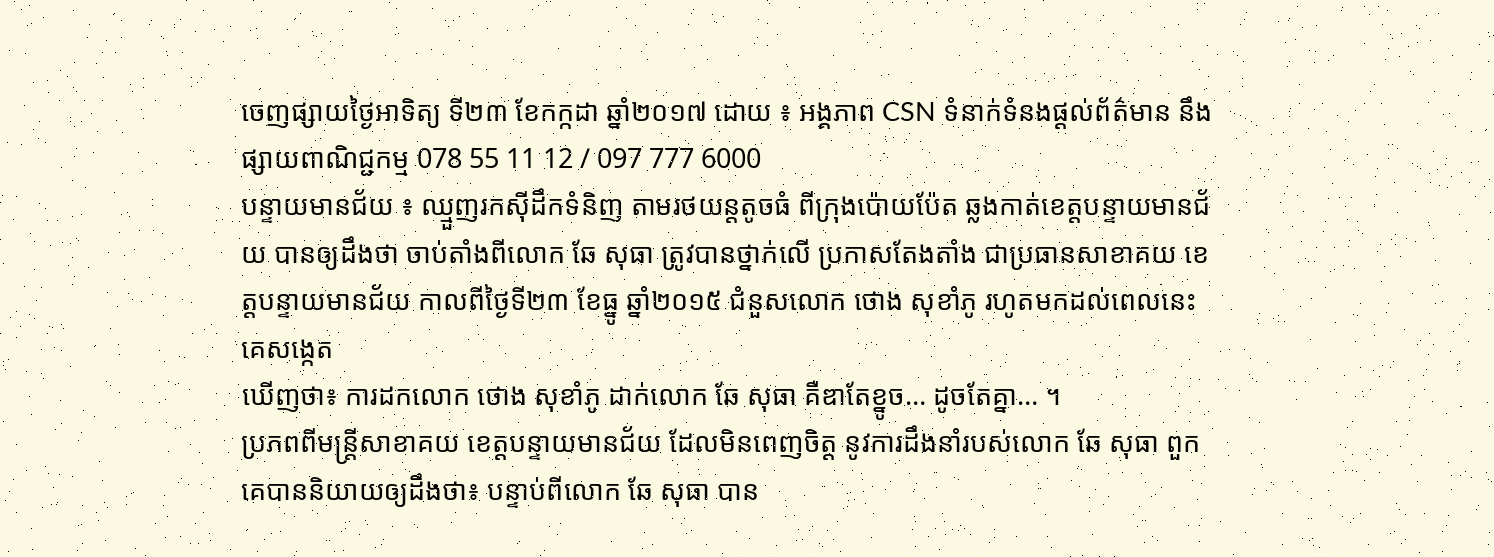ចេញផ្សាយថ្ងៃអាទិត្យ ទី២៣ ខែកក្កដា ឆ្នាំ២០១៧ ដោយ ៖ អង្គភាព CSN ទំនាក់ទំនងផ្ដល់ព័ត៌មាន នឹងផ្សាយពាណិជ្ជកម្ម 078 55 11 12 / 097 777 6000
បន្ទាយមានជ័យ ៖ ឈ្មួញរកស៊ីដឹកទំនិញ តាមរថយន្តតូចធំ ពីក្រុងប៉ោយប៉ែត ឆ្លងកាត់ខេត្តបន្ទាយមានជ័យ បានឲ្យដឹងថា ចាប់តាំងពីលោក ឆែ សុធា ត្រូវបានថ្នាក់លើ ប្រកាសតែងតាំង ជាប្រធានសាខាគយ ខេត្តបន្ទាយមានជ័យ កាលពីថ្ងៃទី២៣ ខែធ្នូ ឆ្នាំ២០១៥ ជំនួសលោក ថោង សុខាំភូ រហូតមកដល់ពេលនេះ គេសង្កេត
ឃើញថា៖ ការដកលោក ថោង សុខាំភូ ដាក់លោក ឆែ សុធា គឺឌាតែខ្នូច… ដូចតែគ្នា… ។
ប្រភពពីមន្ត្រីសាខាគយ ខេត្តបន្ទាយមានជ័យ ដែលមិនពេញចិត្ត នូវការដឹងនាំរបស់លោក ឆែ សុធា ពួកគេបាននិយាយឲ្យដឹងថា៖ បន្ទាប់ពីលោក ឆែ សុធា បាន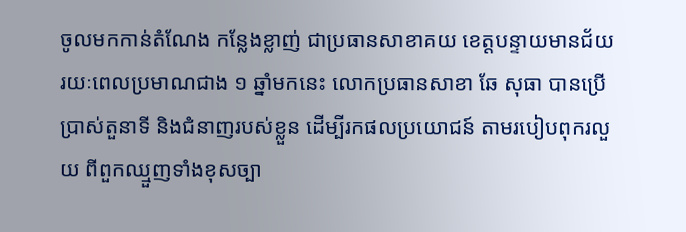ចូលមកកាន់តំណែង កន្លែងខ្លាញ់ ជាប្រធានសាខាគយ ខេត្តបន្ទាយមានជ័យ រយៈពេលប្រមាណជាង ១ ឆ្នាំមកនេះ លោកប្រធានសាខា ឆែ សុធា បានប្រើប្រាស់តួនាទី និងជំនាញរបស់ខ្លួន ដើម្បីរកផលប្រយោជន៍ តាមរបៀបពុករលួយ ពីពួកឈ្មួញទាំងខុសច្បា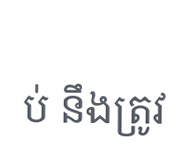ប់ នឹងត្រូវ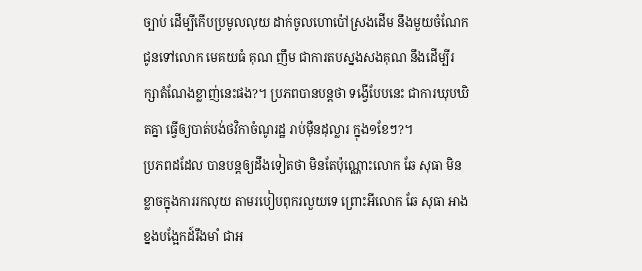ច្បាប់ ដើម្បីកើបប្រមូលលុយ ដាក់ចូលហោប៉ៅស្រងដើម នឹងមួយចំណែក ជូនទៅលោក មេគយធំ គុណ ញឹម ជាការតបស្នងសងគុណ នឹងដើម្បីរក្សាតំណែងខ្លាញ់នេះផង?។ ប្រភពបានបន្តថា ទង្វើបែបនេះ ជាការឃុបឃិតគ្នា ធ្វើឲ្យបាត់បង់ថវិកាចំណូរដ្ឋ រាប់ម៉ឺនដុល្លារ ក្នុង១ខែៗ?។
ប្រភពដដែល បានបន្តឲ្យដឹងទៀតថា មិនតែប៉ុណ្ណោះលោក ឆែ សុធា មិនខ្លាចក្នុងការរកលុយ តាមរបៀបពុករលួយទេ ព្រោះអីលោក ឆែ សុធា អាងខ្នងបង្អែកដ៍រឹងមាំ ជាអ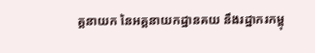គ្គនាយក នៃអគ្គនាយកដ្ឋានគយ នឹងរដ្ឋាករកម្ពុ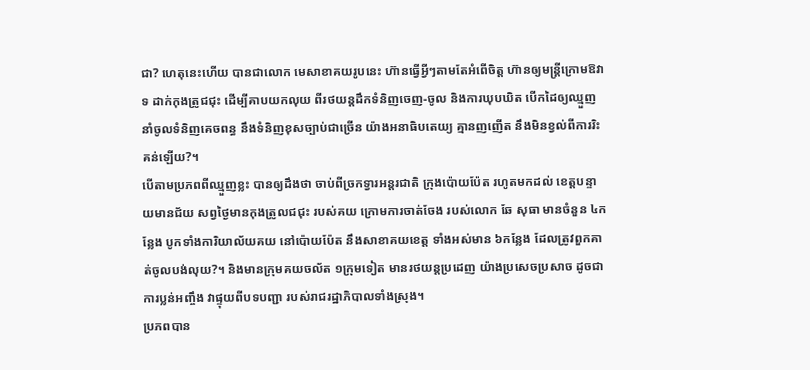ជា? ហេតុនេះហើយ បានជាលោក មេសាខាគយរូបនេះ ហ៊ានធ្វើអ្វីៗតាមតែអំពើចិត្ត ហ៊ានឲ្យមន្ត្រីក្រោមឱវាទ ដាក់កុងត្រូជជុះ ដើម្បីគាបយកលុយ ពីរថយន្តដឹកទំនិញចេញ-ចូល និងការឃុបឃិត បើកដៃឲ្យឈ្មួញនាំចូលទំនិញគេចពន្ធ នឹងទំនិញខុសច្បាប់ជាច្រើន យ៉ាងអនាធិបតេយ្យ គ្មានញញើត នឹងមិនខ្វល់ពីការរិះគន់ឡើយ?។
បើតាមប្រភពពីឈ្មួញខ្លះ បានឲ្យដឹងថា ចាប់ពីច្រកទ្វារអន្តរជាតិ ក្រុងប៉ោយប៉ែត រហូតមកដល់ ខេត្តបន្ទាយមានជ័យ សព្វថ្ងៃមានកុងត្រូលជជុះ របស់គយ ក្រោមការចាត់ចែង របស់លោក ឆែ សុធា មានចំនួន ៤កន្លែង បូកទាំងការិយាល័យគយ នៅប៉ោយប៉ែត នឹងសាខាគយខេត្ត ទាំងអស់មាន ៦កន្លែង ដែលត្រូវពួកគាត់ចូលបង់លុយ?។ និងមានក្រុមគយចល័ត ១ក្រុមទៀត មានរថយន្តប្រដេញ យ៉ាងប្រសេចប្រសាច ដូចជាការប្លន់អញ្ចឹង វាផ្ទុយពីបទបញ្ជា របស់រាជរដ្ឋាភិបាលទាំងស្រុង។
ប្រភពបាន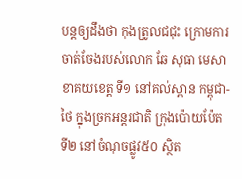បន្តឲ្យដឹងថា កុងត្រូលជជុះ ក្រោមការចាត់ចែងរបស់លោក ឆែ សុធា មេសាខាគយខេត្ត ទី១ នៅគល់ស្ពាន កម្ពុជា-ថៃ ក្នុងច្រកអន្តរជាតិ ក្រុងប៉ោយប៉ែត ទី២ នៅចំណុចផ្លូវ៥០ ស្ថិត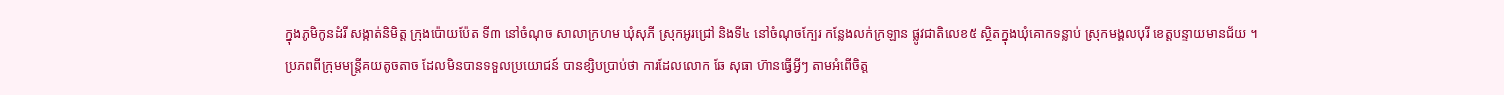ក្នុងភូមិកូនដំរី សង្កាត់និមិត្ត ក្រុងប៉ោយប៉ែត ទី៣ នៅចំណុច សាលាក្រហម ឃុំសុភី ស្រុកអូរជ្រៅ និងទី៤ នៅចំណុចក្បែរ កន្លែងលក់ក្រឡាន ផ្លូវជាតិលេខ៥ ស្ថិតក្នុងឃុំគោកទន្លាប់ ស្រុកមង្គលបុរី ខេត្តបន្ទាយមានជ័យ ។
ប្រភពពីក្រុមមន្ត្រីគយតូចតាច ដែលមិនបានទទួលប្រយោជន៍ បានខ្សិបប្រាប់ថា ការដែលលោក ឆែ សុធា ហ៊ានធ្វើអ្វីៗ តាមអំពើចិត្ត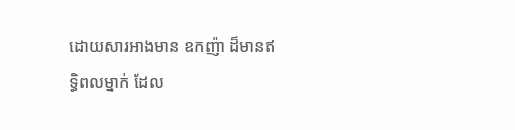ដោយសារអាងមាន ឧកញ៉ា ដ៏មានឥទ្ធិពលម្នាក់ ដែល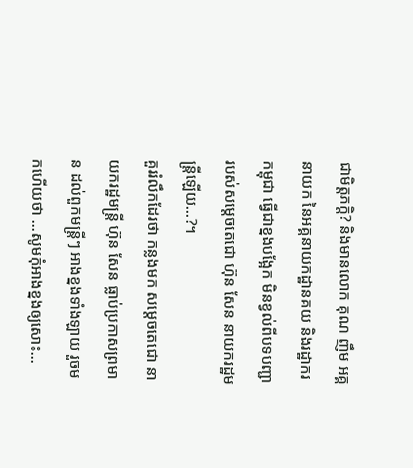ជាមិត្តភក្តិ? និងមានលោក គុណ ញឹម អគ្គនាយក នៃអគ្គនាយកដ្ឋានគយ និងរដ្ឋាករកម្ពុជា ធ្វើជាខ្នងបង្អែក មិនខ្វល់ពីបទបញ្ជា របស់សម្តេចតេជោ ហ៊ុន សែន នាយករដ្ឋមន្ត្រីឡើយ…?។
គួររំលឹកដែរថា កន្លងមក សម្តេចតេជោ នាយករដ្ឋមន្ត្រី ហ៊ុន សែន ធ្លាប់ប្រកាសព្រមាន ដល់ពួកមន្ត្រីៗ អាងខ្នងទាំងឡាយ រួចមកហើយថា …សូមកុំអាងខ្នងឲ្យសោះ…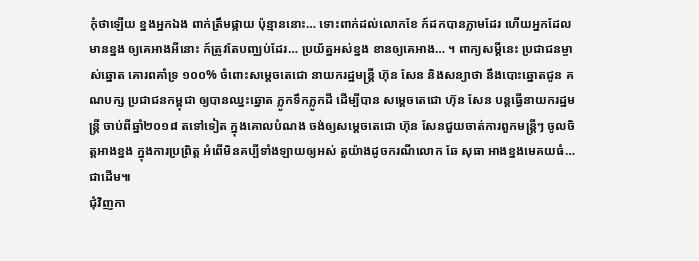កុំថាឡើយ ខ្នងអ្នកឯង ពាក់ត្រឹមផ្កាយ ប៉ុន្មាននោះ… ទោះពាក់ដល់លោកខែ ក៍ដកបានភ្លាមដែរ ហើយអ្នកដែលមានខ្នង ឲ្យគេអាងអីនោះ ក៍ត្រូវតែបញ្ឈប់ដែរ… ប្រយ័ត្នអស់ខ្នង ខានឲ្យគេអាង… ។ ពាក្យសម្ដីនេះ ប្រជាជនម្ចាស់ឆ្នោត គោរពគាំទ្រ ១០០% ចំពោះសម្តេចតេជោ នាយករដ្ឋមន្ត្រី ហ៊ុន សែន និងសន្យាថា នឹងបោះឆ្នោតជូន គណបក្ស ប្រជាជនកម្ពុជា ឲ្យបានឈ្នះឆ្នោត ភ្លូកទឹកភ្លូកដី ដើម្បីបាន សម្តេចតេជោ ហ៊ុន សែន បន្តធ្វើនាយករដ្ឋមន្ត្រី ចាប់ពីឆ្នាំ២០១៨ តទៅទៀត ក្នុងគោលបំណង ចង់ឲ្យសម្តេចតេជោ ហ៊ុន សែនជួយចាត់ការពួកមន្ត្រីៗ ចូលចិត្តអាងខ្នង ក្នុងការប្រព្រិត្ត អំពើមិនគប្បីទាំងឡាយឲ្យអស់ តួយ៉ាងដូចករណីលោក ឆែ សុធា អាងខ្នងមេគយធំ… ជាដើម៕
ជុំវិញកា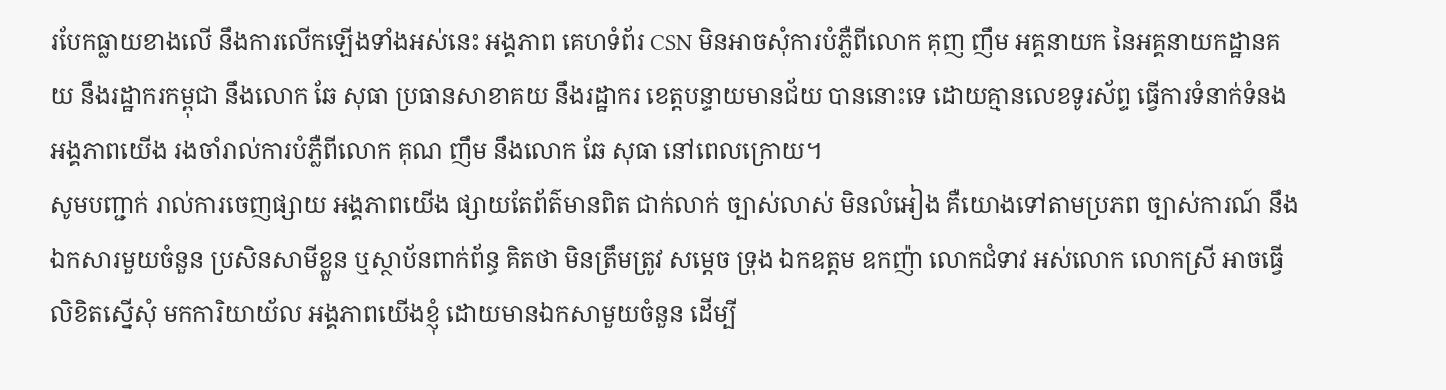របែកធ្លាយខាងលើ នឹងការលើកឡើងទាំងអស់នេះ អង្គភាព គេហទំព័រ CSN មិនអាចសុំការបំភ្លឺពីលោក គុញ ញឹម អគ្គនាយក នៃអគ្គនាយកដ្ឋានគយ នឹងរដ្ឋាករកម្ពុជា នឹងលោក ឆែ សុធា ប្រធានសាខាគយ នឹងរដ្ឋាករ ខេត្តបន្ទាយមានជ័យ បាននោះទេ ដោយគ្មានលេខទូរស័ព្ទ ធ្វើការទំនាក់ទំនង អង្គភាពយើង រងចាំរាល់ការបំភ្លឺពីលោក គុណ ញឹម នឹងលោក ឆែ សុធា នៅពេលក្រោយ។
សូមបញ្ជាក់ រាល់ការចេញផ្សាយ អង្គភាពយើង ផ្សាយតែព័ត៌មានពិត ជាក់លាក់ ច្បាស់លាស់ មិនលំអៀង គឺយោងទៅតាមប្រភព ច្បាស់ការណ៍ នឹងឯកសារមួយចំនួន ប្រសិនសាមីខ្លួន ឬស្ថាប័នពាក់ព័ន្ធ គិតថា មិនត្រឹមត្រូវ សម្ដេច ទ្រុង ឯកឧត្តម ឧកញ៉ា លោកជំទាវ អស់លោក លោកស្រី អាចធ្វើលិខិតស្នើសុំ មកការិយាយ័ល អង្គភាពយើងខ្ញុំ ដោយមានឯកសាមួយចំនួន ដើម្បី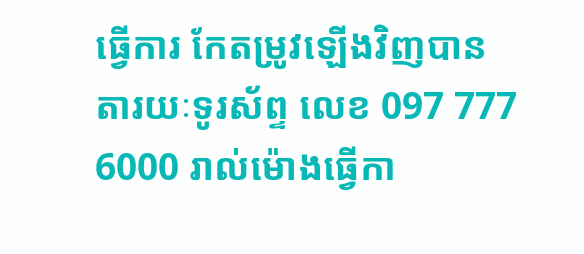ធ្វើការ កែតម្រូវឡើងវិញបាន តារយៈទូរស័ព្ទ លេខ 097 777 6000 រាល់ម៉ោងធ្វើកា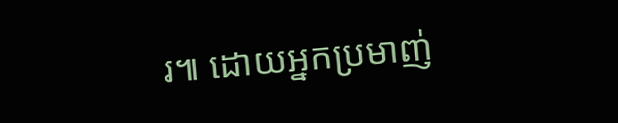រ៕ ដោយអ្នកប្រមាញ់